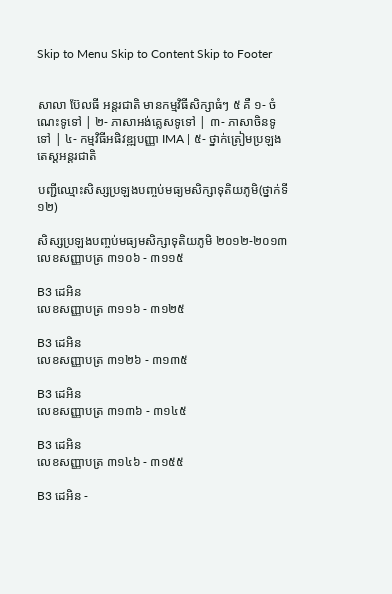Skip to Menu Skip to Content Skip to Footer


សាលា ប៊ែលធី អន្តរជាតិ មានកម្មវិធីសិក្សាធំៗ ៥ គឺ ១- ចំណេះទូទៅ | ២- ភាសាអង់គ្លេសទូទៅ | ៣- ភាសាចិនទូទៅ | ៤- កម្មវិធីអផិវឌ្ឍបញ្ញា IMA | ៥- ថ្នាក់ត្រៀមប្រឡងតេស្តអន្តរជាតិ

បញ្ជីឈ្មោះសិស្សប្រឡងបញ្ចប់មធ្យមសិក្សាទុតិយភូមិ(ថ្នាក់ទី១២)

សិស្សប្រឡងបញ្ចប់មធ្យមសិក្សាទុតិយភូមិ ២០១២-២០១៣
លេខសញ្ញាបត្រ ៣១០៦ - ៣១១៥

B3 ដេអិន
លេខសញ្ញាបត្រ ៣១១៦ - ៣១២៥

B3 ដេអិន
លេខសញ្ញាបត្រ ៣១២៦ - ៣១៣៥

B3 ដេអិន
លេខសញ្ញាបត្រ ៣១៣៦ - ៣១៤៥

B3 ដេអិន
លេខសញ្ញាបត្រ ៣១៤៦ - ៣១៥៥

B3 ដេអិន -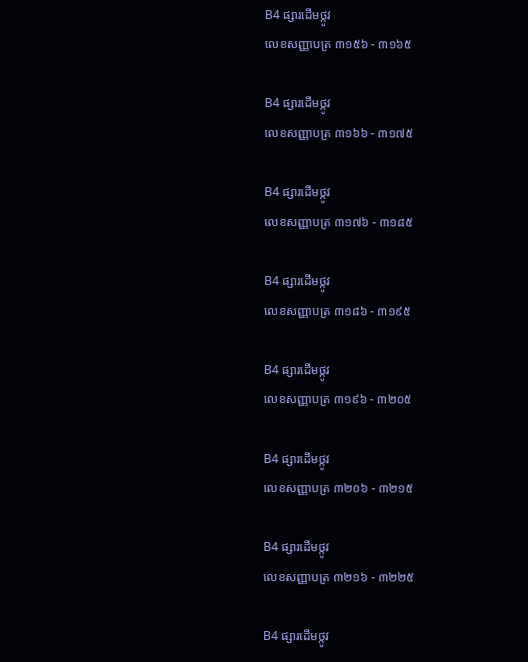B4 ផ្សារដើមថ្កូវ
លេខសញ្ញាបត្រ ៣១៥៦ - ៣១៦៥

B4 ផ្សារដើមថ្កូវ
លេខសញ្ញាបត្រ ៣១៦៦ - ៣១៧៥

B4 ផ្សារដើមថ្កូវ
លេខសញ្ញាបត្រ ៣១៧៦ - ៣១៨៥

B4 ផ្សារដើមថ្កូវ
លេខសញ្ញាបត្រ ៣១៨៦ - ៣១៩៥

B4 ផ្សារដើមថ្កូវ
លេខសញ្ញាបត្រ ៣១៩៦ - ៣២០៥

B4 ផ្សារដើមថ្កូវ
លេខសញ្ញាបត្រ ៣២០៦ - ៣២១៥

B4 ផ្សារដើមថ្កូវ
លេខសញ្ញាបត្រ ៣២១៦ - ៣២២៥

B4 ផ្សារដើមថ្កូវ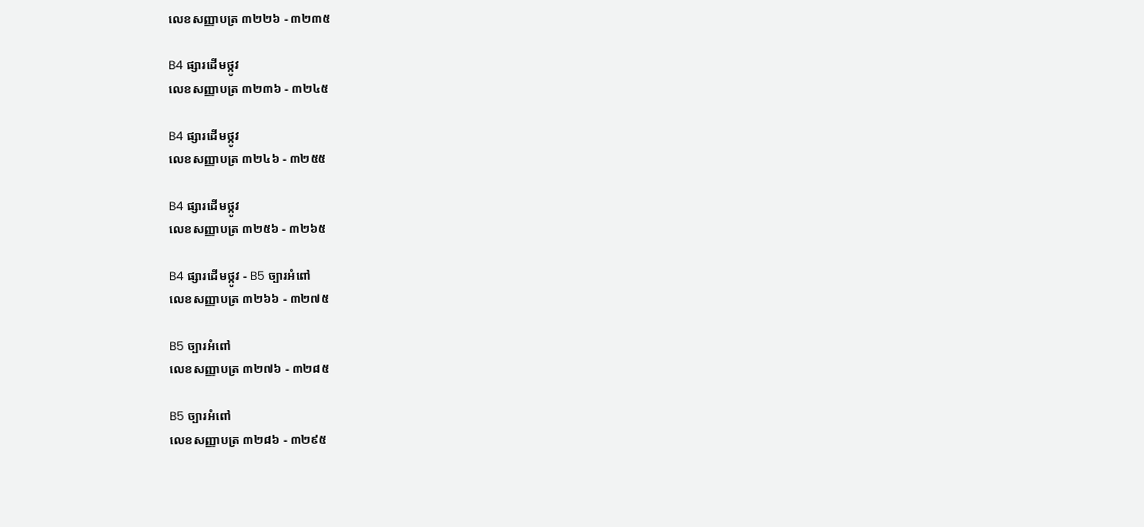លេខសញ្ញាបត្រ ៣២២៦ - ៣២៣៥

B4 ផ្សារដើមថ្កូវ
លេខសញ្ញាបត្រ ៣២៣៦ - ៣២៤៥

B4 ផ្សារដើមថ្កូវ
លេខសញ្ញាបត្រ ៣២៤៦ - ៣២៥៥

B4 ផ្សារដើមថ្កូវ
លេខសញ្ញាបត្រ ៣២៥៦ - ៣២៦៥

B4 ផ្សារដើមថ្កូវ - B5 ច្បារអំពៅ
លេខសញ្ញាបត្រ ៣២៦៦ - ៣២៧៥

B5 ច្បារអំពៅ
លេខសញ្ញាបត្រ ៣២៧៦ - ៣២៨៥

B5 ច្បារអំពៅ
លេខសញ្ញាបត្រ ៣២៨៦ - ៣២៩៥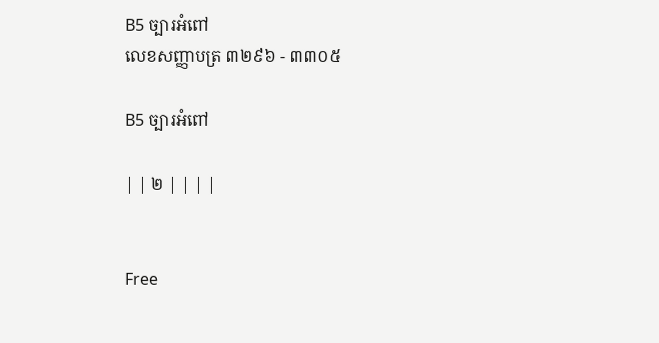B5 ច្បារអំពៅ
លេខសញ្ញាបត្រ ៣២៩៦ - ៣៣០៥

B5 ច្បារអំពៅ

| | ២ | | | |


Free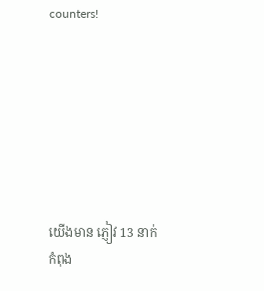counters!







យើងមាន ភ្ញៀវ 13 នាក់
កំពុង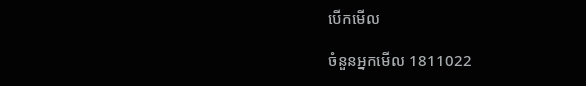បើកមើល

ចំនួនអ្នកមើល 1811022